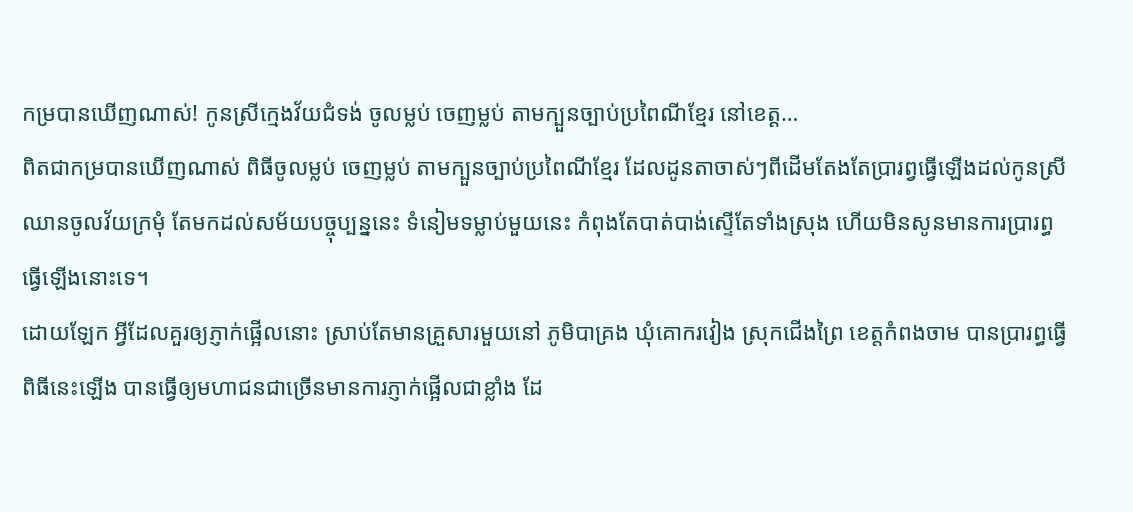កម្របានឃេីញណាស់! កូនស្រីក្មេងវ័យជំទង់ ចូលម្លប់ ចេញម្លប់ តាមក្បួនច្បាប់ប្រពៃណីខ្មែរ នៅខេត្ត…
ពិតជាកម្របានឃេីញណាស់ ពិធីចូលម្លប់ ចេញម្លប់ តាមក្បួនច្បាប់ប្រពៃណីខ្មែរ ដែលដូនតាចាស់ៗពីដេីមតែងតែប្រារព្វធ្វេីឡេីងដល់កូនស្រីឈានចូលវ័យក្រមុំ តែមកដល់សម័យបច្ចុប្បន្ននេះ ទំនៀមទម្លាប់មួយនេះ កំពុងតែបាត់បាង់ស្ទេីតែទាំងស្រុង ហេីយមិនសូនមានការប្រារព្ធធ្វើឡើងនោះទេ។
ដោយឡែក អ្វីដែលគួរឲ្យភ្ញាក់ផ្អើលនោះ ស្រាប់តែមានគ្រួសារមួយនៅ ភូមិបាគ្រង ឃុំគោករវៀង ស្រុកជើងព្រៃ ខេត្តកំពងចាម បានប្រារព្ធធ្វេីពិធីនេះឡេីង បានធ្វើឲ្យមហាជនជាច្រើនមានការភ្ញាក់ផ្អើលជាខ្លាំង ដែ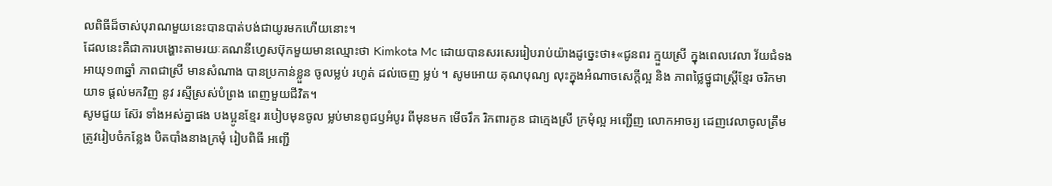លពិធីដ៏ចាស់បុរាណមួយនេះបានបាត់បង់ជាយូរមកហេីយនោះ។
ដែលនេះគឺជាការបង្ហោះតាមរយៈគណនីហ្វេសប៊ុកមួយមានឈ្មោះថា Kimkota Mc ដោយបានសរសេររៀបរាប់យ៉ាងដូច្នេះថា៖«ជូនពរ ក្មួយស្រី ក្នុងពេលវេលា វ័យជំទង អាយុ១៣ឆ្នាំ ភាពជាស្រី មានសំណាង បានប្រកាន់ខ្លួន ចូលម្លប់ រហូត់ ដល់ចេញ ម្លប់ ។ សូមអោយ គុណបុណ្យ លុះក្នុងអំណាចសេក្តីល្អ និង ភាពថ្លៃថ្នូជាស្រ្តីខ្មែរ ចរិកមាយាទ ផ្តល់មកវិញ នូវ រស្មីស្រស់បំព្រង ពេញមួយជីវិត។
សូមជួយ ស៊ែរ ទាំងអស់គ្នាផង បងប្អូនខ្មែរ របៀបមុនចូល ម្លប់មានពូជឫអំបូរ ពីមុនមក មើចរឹក រិកពារកូន ជាក្មេងស្រី ក្រមុំល្អ អញ្ជើញ លោកអាចរ្យ ដេញវេលាចូលត្រឹមត្រូវរៀបចំកន្លែង បិតបាំងនាងក្រមុំ រៀបពិធី អញ្ជើ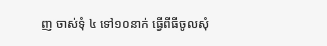ញ ចាស់ទុំ ៤ ទៅ១០នាក់ ធ្វើពីធីចូលសុំ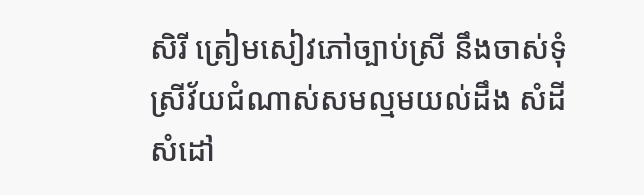សិរី ត្រៀមសៀវភៅច្បាប់ស្រី នឹងចាស់ទុំ ស្រីវ័យជំណាស់សមល្មមយល់ដឹង សំដី សំដៅ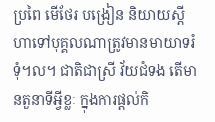ប្រពៃ មើថែរ បង្រៀន និយាយស្តី ហាទៅបុគ្គលណាត្រូវមានមាយាទរំទុំ។ល។ ជាតិជាស្រី វ័យជំទង តើមានតួនាទីអ្វីខ្លៈ ក្នុងការផ្តល់កិ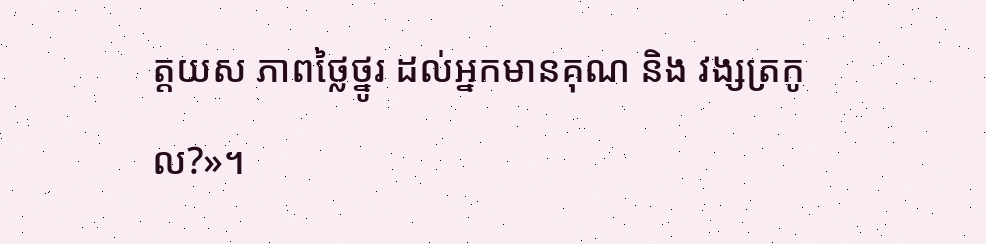ត្តយស ភាពថ្លៃថ្នូរ ដល់អ្នកមានគុណ និង វង្សត្រកូល?»។